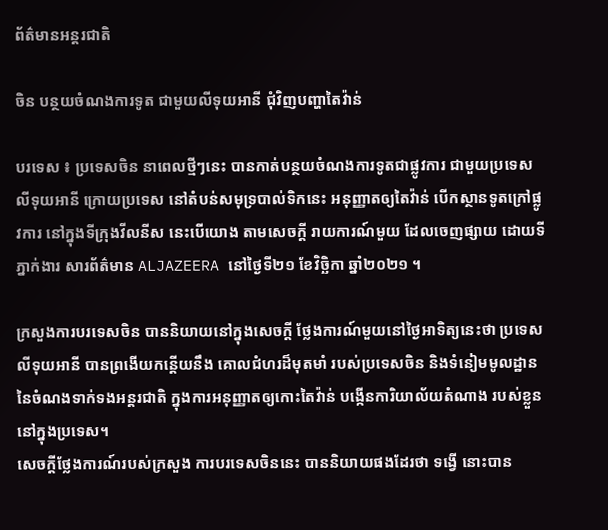ព័ត៌មានអន្តរជាតិ

ចិន បន្ថយចំណងការទូត ជាមួយលីទុយអានី ជុំវិញបញ្ហាតៃវ៉ាន់

បរទេស ៖ ប្រទេសចិន នាពេលថ្មីៗនេះ បានកាត់បន្ថយចំណងការទូតជាផ្លូវការ ជាមួយប្រទេស លីទុយអានី ក្រោយប្រទេស នៅតំបន់សមុទ្របាល់ទិកនេះ អនុញ្ញាតឲ្យតៃវ៉ាន់ បើកស្ថានទូតក្រៅផ្លូវការ នៅក្នុងទីក្រុងវីលនីស នេះបើយោង តាមសេចក្តី រាយការណ៍មួយ ដែលចេញផ្សាយ ដោយទីភ្នាក់ងារ សារព័ត៌មាន ALJAZEERA នៅថ្ងៃទី២១ ខែវិច្ឆិកា ឆ្នាំ២០២១ ។

ក្រសួងការបរទេសចិន បាននិយាយនៅក្នុងសេចក្តី ថ្លែងការណ៍មួយនៅថ្ងៃអាទិត្យនេះថា ប្រទេសលីទុយអានី បានព្រងើយកន្តើយនឹង គោលជំហរដ៏មុតមាំ របស់ប្រទេសចិន និងទំនៀមមូលដ្ឋាននៃចំណងទាក់ទងអន្តរជាតិ ក្នុងការអនុញ្ញាតឲ្យកោះតៃវ៉ាន់ បង្កើនការិយាល័យតំណាង របស់ខ្លួននៅក្នុងប្រទេស។
សេចក្តីថ្លែងការណ៍របស់ក្រសួង ការបរទេសចិននេះ បាននិយាយផងដែរថា ទង្វើ នោះបាន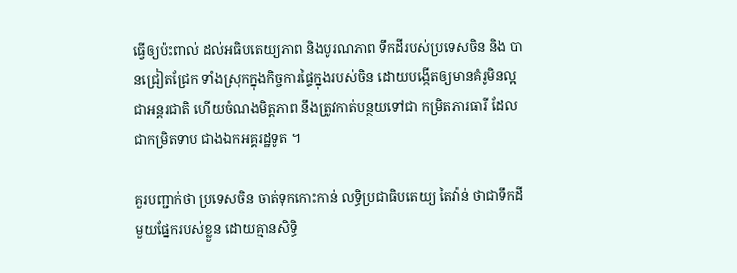ធ្វើឲ្យប៉ះពាល់ ដល់អធិបតេយ្យភាព និងបូរណភាព ទឹកដីរបស់ប្រទេសចិន និង បានជ្រៀតជ្រែក ទាំងស្រុកក្នុងកិច្ចការផ្ទៃក្នុងរបស់ចិន ដោយបង្កើតឲ្យមានគំរូមិនល្អ ជាអន្តរជាតិ ហើយចំណងមិត្តភាព នឹងត្រូវកាត់បន្ថយទៅជា កម្រិតភារធារី ដែលជាកម្រិតទាប ជាងឯកអគ្គរដ្ឋទូត ។

គួរបញ្ជាក់ថា ប្រទេសចិន ចាត់ទុកកោះកាន់ លទ្ធិប្រជាធិបតេយ្យ តៃវ៉ាន់ ថាជាទឹកដីមួយផ្នែករបស់ខ្លួន ដោយគ្មានសិទ្ធិ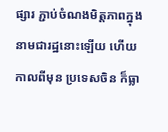ផ្សារ ភ្ជាប់ចំណងមិត្តភាពក្នុង នាមជារដ្ឋនោះឡើយ ហើយកាលពីមុន ប្រទេសចិន ក៏ធ្លា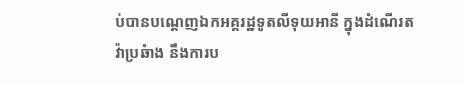ប់បានបណ្ដេញឯកអគ្គរដ្ឋទូតលីទុយអានី ក្នុងដំណើរតវ៉ាប្រឆំាង នឹងការប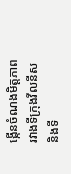ង្កើនចំណងមិត្តភាព រវាងទីក្រុងវីលនីស និងទី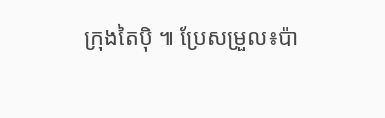ក្រុងតៃប៉ិ ៕ ប្រែសម្រួល៖ប៉ា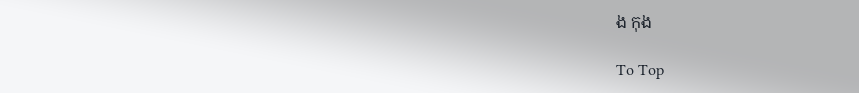ង កុង

To Top